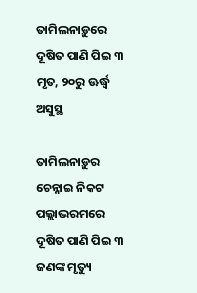ତାମିଲନାଡ଼ୁରେ ଦୂଷିତ ପାଣି ପିଇ ୩ ମୃତ, ୨୦ରୁ ଊର୍ଦ୍ଧ୍ୱ ଅସୁସ୍ଥ

ତାମିଲନାଡ଼ୁର ଚେନ୍ନାଇ ନିକଟ ପଲ୍ଲାଭରମରେ ଦୂଷିତ ପାଣି ପିଇ ୩ ଜଣଙ୍କ ମୃତ୍ୟୁ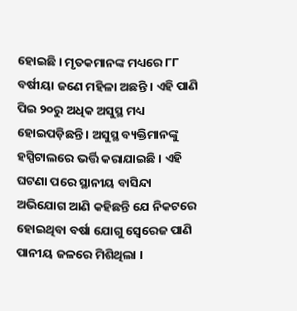ହୋଇଛି । ମୃତକମାନଙ୍କ ମଧ୍ୟରେ ୮୮ ବର୍ଷୀୟା ଜଣେ ମହିଳା ଅଛନ୍ତି । ଏହି ପାଣି ପିଇ ୨୦ରୁ ଅଧିକ ଅସୁସ୍ଥ ମଧ୍ୟ ହୋଇପଡ଼ିଛନ୍ତି । ଅସୁସ୍ଥ ବ୍ୟକ୍ତିମାନଙ୍କୁ ହସ୍ପିଟାଲରେ ଭର୍ତ୍ତି କରାଯାଇଛି । ଏହି ଘଟଣା ପରେ ସ୍ଥାନୀୟ ବାସିନ୍ଦା ଅଭିଯୋଗ ଆଣି କହିଛନ୍ତି ଯେ ନିକଟରେ ହୋଇଥିବା ବର୍ଷା ଯୋଗୁ ସ୍ୱେରେଜ ପାଣି ପାନୀୟ ଜଳରେ ମିଶିଥିଲା ।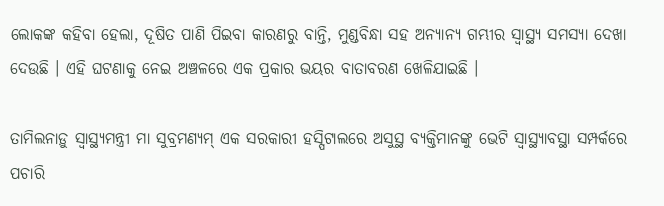ଲୋକଙ୍କ କହିବା ହେଲା, ଦୂଷିତ ପାଣି ପିଇବା କାରଣରୁ ବାନ୍ତି, ମୁଣ୍ଡବିନ୍ଧା ସହ ଅନ୍ୟାନ୍ୟ ଗମ୍ଭୀର ସ୍ୱାସ୍ଥ୍ୟ ସମସ୍ୟା ଦେଖା ଦେଉଛି । ଏହି ଘଟଣାକୁ ନେଇ ଅଞ୍ଚଳରେ ଏକ ପ୍ରକାର ଭୟର ବାତାବରଣ ଖେଳିଯାଇଛି ।

ତାମିଲନାଡ଼ୁ ସ୍ୱାସ୍ଥ୍ୟମନ୍ତ୍ରୀ ମା ସୁବ୍ରମଣ୍ୟମ୍ ଏକ ସରକାରୀ ହସ୍ପିଟାଲରେ ଅସୁସ୍ଥ ବ୍ୟକ୍ତିମାନଙ୍କୁ ଭେଟି ସ୍ୱାସ୍ଥ୍ୟାବସ୍ଥା ସମ୍ପର୍କରେ ପଚାରି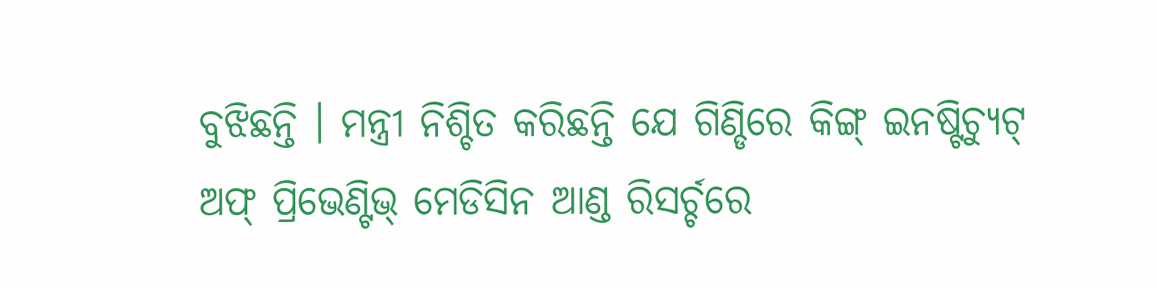ବୁଝିଛନ୍ତି । ମନ୍ତ୍ରୀ ନିଶ୍ଚିତ କରିଛନ୍ତି ଯେ ଗିଣ୍ଡିରେ କିଙ୍ଗ୍ ଇନଷ୍ଟିଚ୍ୟୁଟ୍ ଅଫ୍ ପ୍ରିଭେଣ୍ଟିଭ୍ ମେଡିସିନ ଆଣ୍ଡ ରିସର୍ଚ୍ଚରେ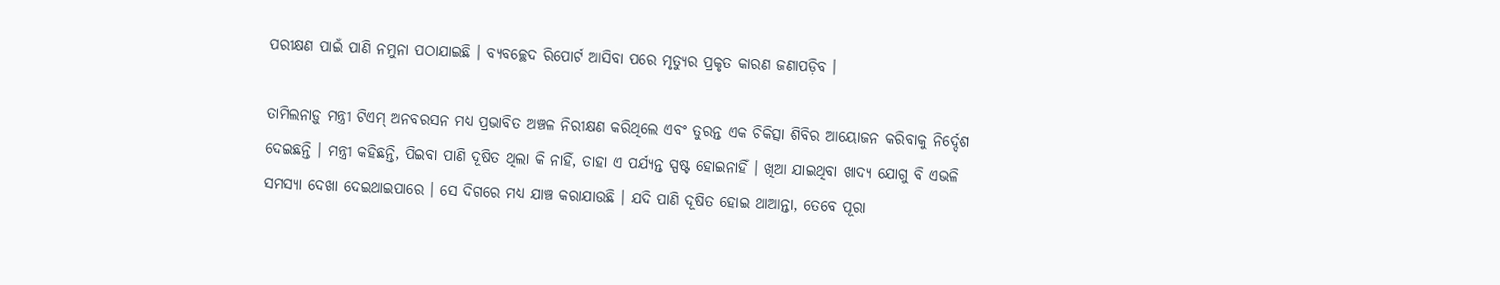ପରୀକ୍ଷଣ ପାଇଁ ପାଣି ନମୁନା ପଠାଯାଇଛି । ବ୍ୟବଚ୍ଛେଦ ରିପୋର୍ଟ ଆସିବା ପରେ ମୃତ୍ୟୁର ପ୍ରକୃତ କାରଣ ଜଣାପଡ଼ିବ ।

ତାମିଲନାଡ଼ୁ ମନ୍ତ୍ରୀ ଟିଏମ୍ ଅନବରସନ ମଧ୍ୟ ପ୍ରଭାବିତ ଅଞ୍ଚଳ ନିରୀକ୍ଷଣ କରିଥିଲେ ଏବଂ ତୁରନ୍ତ ଏକ ଚିକିତ୍ସା ଶିବିର ଆୟୋଜନ କରିବାକୁ ନିର୍ଦ୍ଦେଶ ଦେଇଛନ୍ତି । ମନ୍ତ୍ରୀ କହିଛନ୍ତି, ପିଇବା ପାଣି ଦୂଷିତ ଥିଲା କି ନାହିଁ, ତାହା ଏ ପର୍ଯ୍ୟନ୍ତ ସ୍ପଷ୍ଟ ହୋଇନାହିଁ । ଖିଆ ଯାଇଥିବା ଖାଦ୍ୟ ଯୋଗୁ ବି ଏଭଳି ସମସ୍ୟା ଦେଖା ଦେଇଥାଇପାରେ । ସେ ଦିଗରେ ମଧ୍ୟ ଯାଞ୍ଚ କରାଯାଉଛି । ଯଦି ପାଣି ଦୂଷିତ ହୋଇ ଥାଆନ୍ତା, ତେବେ ପୂରା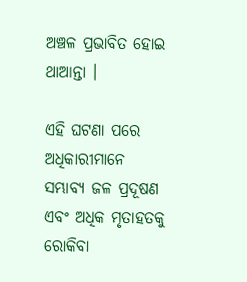ଅଞ୍ଚଳ ପ୍ରଭାବିତ ହୋଇ ଥାଆନ୍ତା ।

ଏହି ଘଟଣା ପରେ ଅଧିକାରୀମାନେ ସମ୍ଭାବ୍ୟ ଜଳ ପ୍ରଦୂଷଣ ଏବଂ ଅଧିକ ମୃତାହତକୁ ରୋକିବା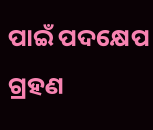ପାଇଁ ପଦକ୍ଷେପ ଗ୍ରହଣ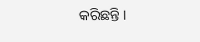କରିଛନ୍ତି ।